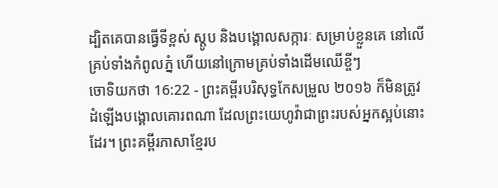ដ្បិតគេបានធ្វើទីខ្ពស់ ស្ដូប និងបង្គោលសក្ការៈ សម្រាប់ខ្លួនគេ នៅលើគ្រប់ទាំងកំពូលភ្នំ ហើយនៅក្រោមគ្រប់ទាំងដើមឈើខ្ចីៗ
ចោទិយកថា 16:22 - ព្រះគម្ពីរបរិសុទ្ធកែសម្រួល ២០១៦ ក៏មិនត្រូវដំឡើងបង្គោលគោរពណា ដែលព្រះយេហូវ៉ាជាព្រះរបស់អ្នកស្អប់នោះដែរ។ ព្រះគម្ពីរភាសាខ្មែរប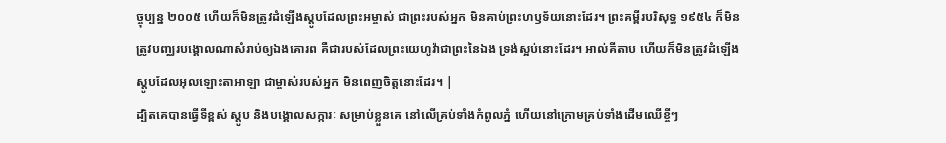ច្ចុប្បន្ន ២០០៥ ហើយក៏មិនត្រូវដំឡើងស្តូបដែលព្រះអម្ចាស់ ជាព្រះរបស់អ្នក មិនគាប់ព្រះហឫទ័យនោះដែរ។ ព្រះគម្ពីរបរិសុទ្ធ ១៩៥៤ ក៏មិនត្រូវបញ្ឈរបង្គោលណាសំរាប់ឲ្យឯងគោរព គឺជារបស់ដែលព្រះយេហូវ៉ាជាព្រះនៃឯង ទ្រង់ស្អប់នោះដែរ។ អាល់គីតាប ហើយក៏មិនត្រូវដំឡើងស្តូបដែលអុលឡោះតាអាឡា ជាម្ចាស់របស់អ្នក មិនពេញចិត្តនោះដែរ។ |
ដ្បិតគេបានធ្វើទីខ្ពស់ ស្ដូប និងបង្គោលសក្ការៈ សម្រាប់ខ្លួនគេ នៅលើគ្រប់ទាំងកំពូលភ្នំ ហើយនៅក្រោមគ្រប់ទាំងដើមឈើខ្ចីៗ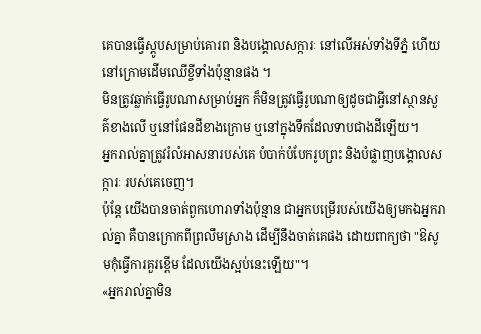គេបានធ្វើស្ដូបសម្រាប់គោរព និងបង្គោលសក្ការៈ នៅលើអស់ទាំងទីភ្នំ ហើយនៅក្រោមដើមឈើខ្ចីទាំងប៉ុន្មានផង ។
មិនត្រូវឆ្លាក់ធ្វើរូបណាសម្រាប់អ្នក ក៏មិនត្រូវធ្វើរូបណាឲ្យដូចជាអ្វីនៅស្ថានសួគ៌ខាងលើ ឬនៅផែនដីខាងក្រោម ឬនៅក្នុងទឹកដែលទាបជាងដីឡើយ។
អ្នករាល់គ្នាត្រូវរំលំអាសនារបស់គេ បំបាក់បំបែករូបព្រះ និងបំផ្លាញបង្គោលសក្ការៈ របស់គេចេញ។
ប៉ុន្តែ យើងបានចាត់ពួកហោរាទាំងប៉ុន្មាន ជាអ្នកបម្រើរបស់យើងឲ្យមកឯអ្នករាល់គ្នា គឺបានក្រោកពីព្រលឹមស្រាង ដើម្បីនឹងចាត់គេផង ដោយពាក្យថា "ឱសូមកុំធ្វើការគួរខ្ពើម ដែលយើងស្អប់នេះឡើយ"។
«អ្នករាល់គ្នាមិន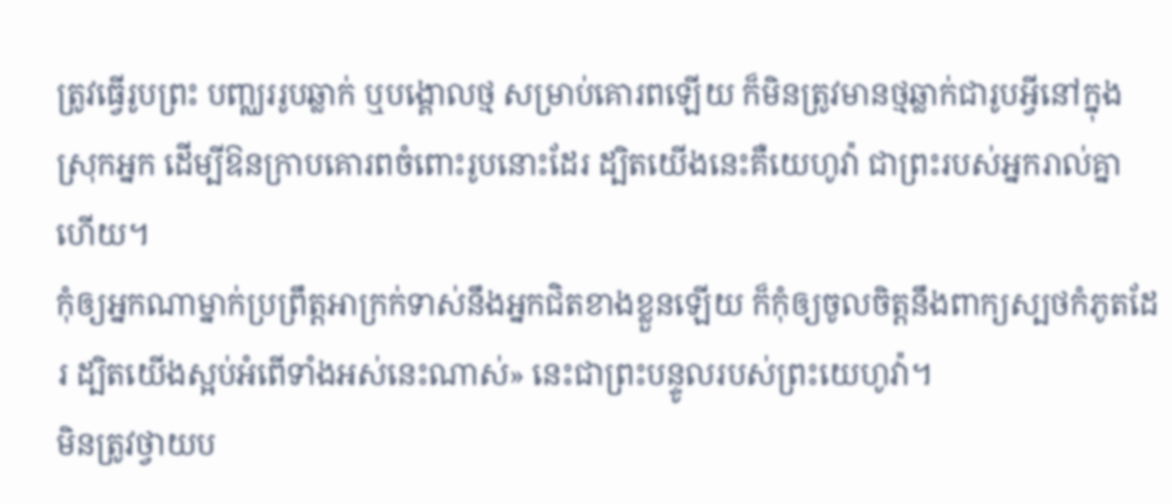ត្រូវធ្វើរូបព្រះ បញ្ឈររូបឆ្លាក់ ឬបង្គោលថ្ម សម្រាប់គោរពឡើយ ក៏មិនត្រូវមានថ្មឆ្លាក់ជារូបអ្វីនៅក្នុងស្រុកអ្នក ដើម្បីឱនក្រាបគោរពចំពោះរូបនោះដែរ ដ្បិតយើងនេះគឺយេហូវ៉ា ជាព្រះរបស់អ្នករាល់គ្នាហើយ។
កុំឲ្យអ្នកណាម្នាក់ប្រព្រឹត្តអាក្រក់ទាស់នឹងអ្នកជិតខាងខ្លួនឡើយ ក៏កុំឲ្យចូលចិត្តនឹងពាក្យស្បថកំភូតដែរ ដ្បិតយើងស្អប់អំពើទាំងអស់នេះណាស់» នេះជាព្រះបន្ទូលរបស់ព្រះយេហូវ៉ា។
មិនត្រូវថ្វាយប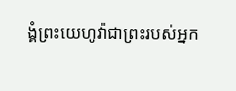ង្គំព្រះយេហូវ៉ាជាព្រះរបស់អ្នក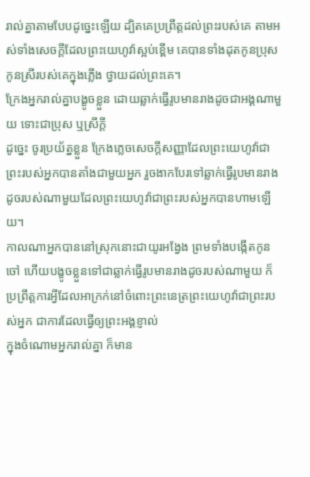រាល់គ្នាតាមបែបដូច្នេះឡើយ ដ្បិតគេប្រព្រឹត្តដល់ព្រះរបស់គេ តាមអស់ទាំងសេចក្ដីដែលព្រះយេហូវ៉ាស្អប់ខ្ពើម គេបានទាំងដុតកូនប្រុសកូនស្រីរបស់គេក្នុងភ្លើង ថ្វាយដល់ព្រះគេ។
ក្រែងអ្នករាល់គ្នាបង្ខូចខ្លួន ដោយឆ្លាក់ធ្វើរូបមានរាងដូចជាអង្គណាមួយ ទោះជាប្រុស ឬស្រីក្តី
ដូច្នេះ ចូរប្រយ័ត្នខ្លួន ក្រែងភ្លេចសេចក្ដីសញ្ញាដែលព្រះយេហូវ៉ាជាព្រះរបស់អ្នកបានតាំងជាមួយអ្នក រួចងាកបែរទៅឆ្លាក់ធ្វើរូបមានរាងដូចរបស់ណាមួយដែលព្រះយេហូវ៉ាជាព្រះរបស់អ្នកបានហាមឡើយ។
កាលណាអ្នកបាននៅស្រុកនោះជាយូរអង្វែង ព្រមទាំងបង្កើតកូនចៅ ហើយបង្ខូចខ្លួនទៅជាឆ្លាក់ធ្វើរូបមានរាងដូចរបស់ណាមួយ ក៏ប្រព្រឹត្តការអ្វីដែលអាក្រក់នៅចំពោះព្រះនេត្រព្រះយេហូវ៉ាជាព្រះរបស់អ្នក ជាការដែលធ្វើឲ្យព្រះអង្គខ្ញាល់
ក្នុងចំណោមអ្នករាល់គ្នា ក៏មាន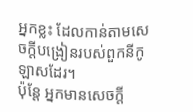អ្នកខ្លះ ដែលកាន់តាមសេចក្ដីបង្រៀនរបស់ពួកនីកូឡាសដែរ។
ប៉ុន្តែ អ្នកមានសេចក្ដី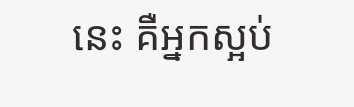នេះ គឺអ្នកស្អប់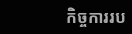កិច្ចការរប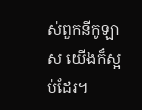ស់ពួកនីកូឡាស យើងក៏ស្អប់ដែរ។